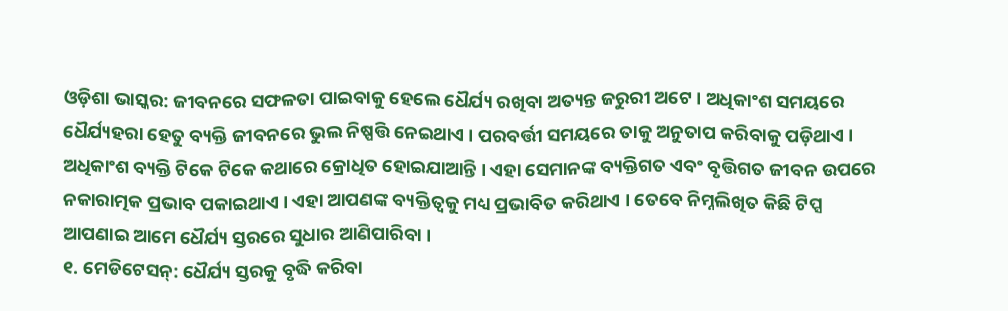ଓଡ଼ିଶା ଭାସ୍କର: ଜୀବନରେ ସଫଳତା ପାଇବାକୁ ହେଲେ ଧୈର୍ଯ୍ୟ ରଖିବା ଅତ୍ୟନ୍ତ ଜରୁରୀ ଅଟେ । ଅଧିକାଂଶ ସମୟରେ ଧୈର୍ଯ୍ୟହରା ହେତୁ ବ୍ୟକ୍ତି ଜୀବନରେ ଭୁଲ ନିଷ୍ପତ୍ତି ନେଇଥାଏ । ପରବର୍ତ୍ତୀ ସମୟରେ ତାକୁ ଅନୁତାପ କରିବାକୁ ପଡ଼ିଥାଏ । ଅଧିକାଂଶ ବ୍ୟକ୍ତି ଟିକେ ଟିକେ କଥାରେ କ୍ରୋଧିତ ହୋଇଯାଆନ୍ତି । ଏହା ସେମାନଙ୍କ ବ୍ୟକ୍ତିଗତ ଏବଂ ବୃତ୍ତିଗତ ଜୀବନ ଉପରେ ନକାରାତ୍ମକ ପ୍ରଭାବ ପକାଇଥାଏ । ଏହା ଆପଣଙ୍କ ବ୍ୟକ୍ତିତ୍ୱକୁ ମଧ୍ୟ ପ୍ରଭାବିତ କରିଥାଏ । ତେବେ ନିମ୍ନଲିଖିତ କିଛି ଟିପ୍ସ ଆପଣାଇ ଆମେ ଧୈର୍ଯ୍ୟ ସ୍ତରରେ ସୁଧାର ଆଣିପାରିବା ।
୧. ମେଡିଟେସନ୍: ଧୈର୍ଯ୍ୟ ସ୍ତରକୁ ବୃଦ୍ଧି କରିବା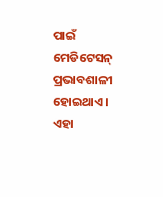ପାଇଁ ମେଡିଟେସନ୍ ପ୍ରଭାବଶାଳୀ ହୋଇଥାଏ । ଏହା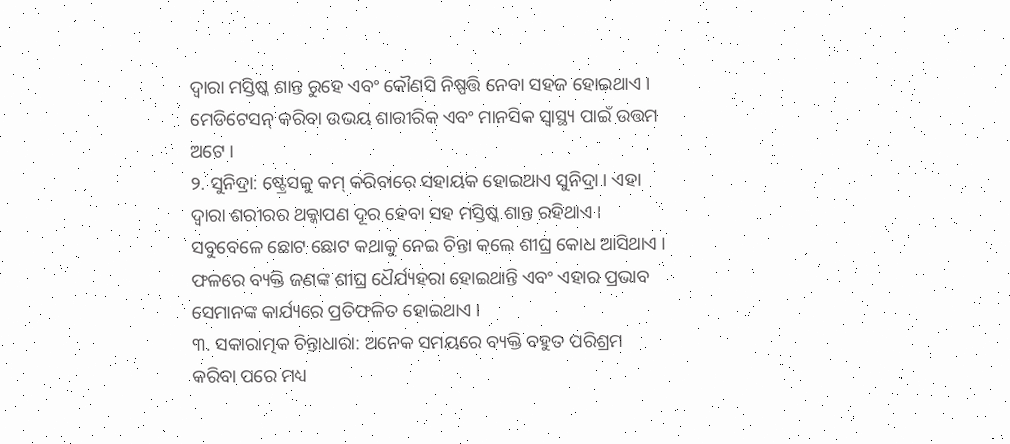ଦ୍ୱାରା ମସ୍ତିଷ୍କ ଶାନ୍ତ ରୁହେ ଏବଂ କୌଣସି ନିଷ୍ପତ୍ତି ନେବା ସହଜ ହୋଇଥାଏ । ମେଡିଟେସନ୍ କରିବା ଉଭୟ ଶାରୀରିକ ଏବଂ ମାନସିକ ସ୍ୱାସ୍ଥ୍ୟ ପାଇଁ ଉତ୍ତମ ଅଟେ ।
୨. ସୁନିଦ୍ରା: ଷ୍ଟ୍ରେସକୁ କମ୍ କରିବାରେ ସହାୟକ ହୋଇଥାଏ ସୁନିଦ୍ରା । ଏହା ଦ୍ୱାରା ଶରୀରର ଥକ୍କାପଣ ଦୂର ହେବା ସହ ମସ୍ତିଷ୍କ ଶାନ୍ତ ରହିଥାଏ । ସବୁବେଳେ ଛୋଟ ଛୋଟ କଥାକୁ ନେଇ ଚିନ୍ତା କଲେ ଶୀଘ୍ର କୋଧ ଆସିଥାଏ । ଫଳରେ ବ୍ୟକ୍ତି ଜଣଙ୍କ ଶୀଘ୍ର ଧୈର୍ଯ୍ୟହରା ହୋଇଥାନ୍ତି ଏବଂ ଏହାର ପ୍ରଭାବ ସେମାନଙ୍କ କାର୍ଯ୍ୟରେ ପ୍ରତିଫଳିତ ହୋଇଥାଏ ।
୩. ସକାରାତ୍ମକ ଚିନ୍ତାଧାରା: ଅନେକ ସମୟରେ ବ୍ୟକ୍ତି ବହୁତ ପରିଶ୍ରମ କରିବା ପରେ ମଧ୍ୟ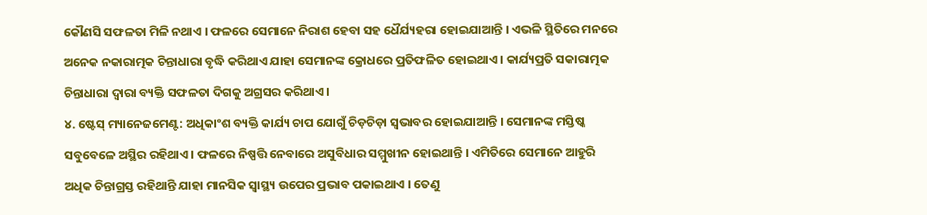କୌଣସି ସଫଳତା ମିଳି ନଥାଏ । ଫଳରେ ସେମାନେ ନିରାଶ ହେବା ସହ ଧୈର୍ଯ୍ୟହରା ହୋଇଯାଆନ୍ତି । ଏଭଳି ସ୍ଥିତିରେ ମନରେ ଅନେକ ନକାରାତ୍ମକ ଚିନ୍ତାଧାରା ବୃଦ୍ଧି କରିଥାଏ ଯାହା ସେମାନଙ୍କ କ୍ରୋଧରେ ପ୍ରତିଫଳିତ ହୋଇଥାଏ । କାର୍ଯ୍ୟପ୍ରତି ସକାରାତ୍ମକ ଚିନ୍ତାଧାରା ଦ୍ୱାରା ବ୍ୟକ୍ତି ସଫଳତା ଦିଗକୁ ଅଗ୍ରସର କରିଥାଏ ।
୪. ଷ୍ଟେସ୍ ମ୍ୟାନେଜମେଣ୍ଟ: ଅଧିକାଂଶ ବ୍ୟକ୍ତି କାର୍ଯ୍ୟ ଚାପ ଯୋଗୁଁ ଚିଡ଼ଚିଡ଼ା ସ୍ୱଭାବର ହୋଇଯାଆନ୍ତି । ସେମାନଙ୍କ ମସ୍ତିଷ୍କ ସବୁବେଳେ ଅସ୍ଥିର ରହିଥାଏ । ଫଳରେ ନିଷ୍ପତ୍ତି ନେବାରେ ଅସୁବିଧାର ସମ୍ମୁଖୀନ ହୋଇଥାନ୍ତି । ଏମିତିରେ ସେମାନେ ଆହୁରି ଅଧିକ ଚିନ୍ତାଗ୍ରସ୍ତ ରହିଥାନ୍ତି ଯାହା ମାନସିକ ସ୍ୱାସ୍ଥ୍ୟ ଉପେର ପ୍ରଭାବ ପକାଇଥାଏ । ତେଣୁ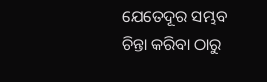ଯେତେଦୂର ସମ୍ଭବ ଚିନ୍ତା କରିବା ଠାରୁ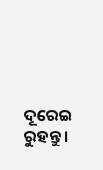ଦୂରେଇ ରୁହନ୍ତୁ ।